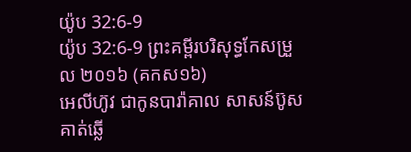យ៉ូប 32:6-9
យ៉ូប 32:6-9 ព្រះគម្ពីរបរិសុទ្ធកែសម្រួល ២០១៦ (គកស១៦)
អេលីហ៊ូវ ជាកូនបារ៉ាគាល សាសន៍ប៊ូស គាត់ឆ្លើ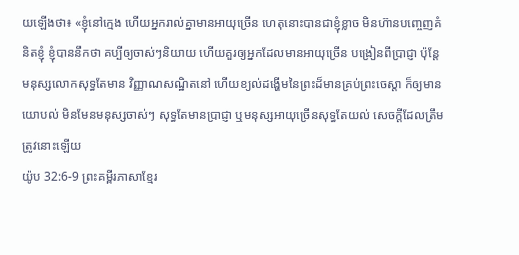យឡើងថា៖ «ខ្ញុំនៅក្មេង ហើយអ្នករាល់គ្នាមានអាយុច្រើន ហេតុនោះបានជាខ្ញុំខ្លាច មិនហ៊ានបញ្ចេញគំនិតខ្ញុំ ខ្ញុំបាននឹកថា គប្បីឲ្យចាស់ៗនិយាយ ហើយគួរឲ្យអ្នកដែលមានអាយុច្រើន បង្រៀនពីប្រាជ្ញា ប៉ុន្តែ មនុស្សលោកសុទ្ធតែមាន វិញ្ញាណសណ្ឋិតនៅ ហើយខ្យល់ដង្ហើមនៃព្រះដ៏មានគ្រប់ព្រះចេស្តា ក៏ឲ្យមានយោបល់ មិនមែនមនុស្សចាស់ៗ សុទ្ធតែមានប្រាជ្ញា ឬមនុស្សអាយុច្រើនសុទ្ធតែយល់ សេចក្ដីដែលត្រឹមត្រូវនោះឡើយ
យ៉ូប 32:6-9 ព្រះគម្ពីរភាសាខ្មែរ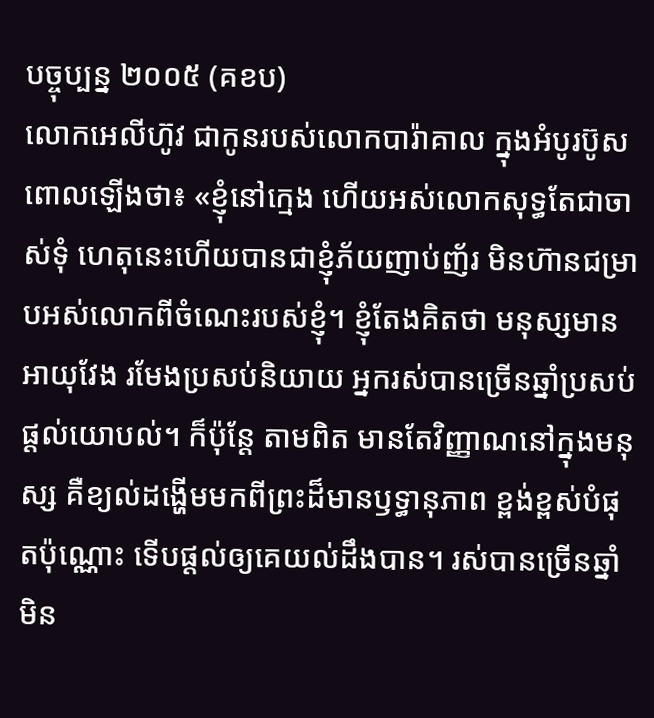បច្ចុប្បន្ន ២០០៥ (គខប)
លោកអេលីហ៊ូវ ជាកូនរបស់លោកបារ៉ាគាល ក្នុងអំបូរប៊ូស ពោលឡើងថា៖ «ខ្ញុំនៅក្មេង ហើយអស់លោកសុទ្ធតែជាចាស់ទុំ ហេតុនេះហើយបានជាខ្ញុំភ័យញាប់ញ័រ មិនហ៊ានជម្រាបអស់លោកពីចំណេះរបស់ខ្ញុំ។ ខ្ញុំតែងគិតថា មនុស្សមានអាយុវែង រមែងប្រសប់និយាយ អ្នករស់បានច្រើនឆ្នាំប្រសប់ផ្ដល់យោបល់។ ក៏ប៉ុន្តែ តាមពិត មានតែវិញ្ញាណនៅក្នុងមនុស្ស គឺខ្យល់ដង្ហើមមកពីព្រះដ៏មានឫទ្ធានុភាព ខ្ពង់ខ្ពស់បំផុតប៉ុណ្ណោះ ទើបផ្ដល់ឲ្យគេយល់ដឹងបាន។ រស់បានច្រើនឆ្នាំមិន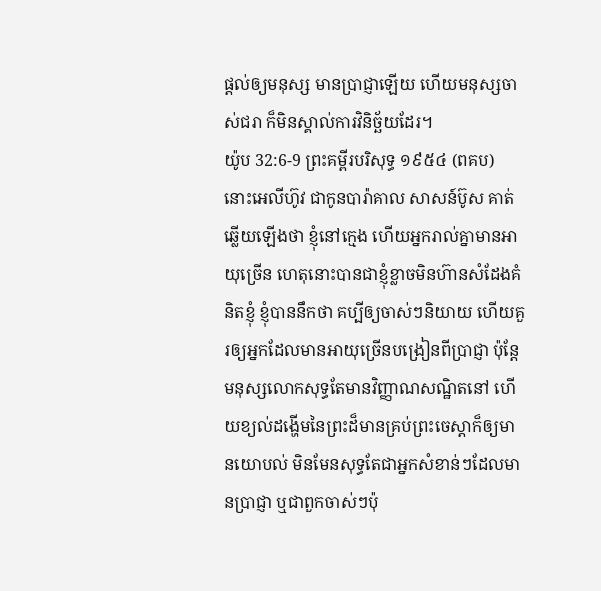ផ្ដល់ឲ្យមនុស្ស មានប្រាជ្ញាឡើយ ហើយមនុស្សចាស់ជរា ក៏មិនស្គាល់ការវិនិច្ឆ័យដែរ។
យ៉ូប 32:6-9 ព្រះគម្ពីរបរិសុទ្ធ ១៩៥៤ (ពគប)
នោះអេលីហ៊ូវ ជាកូនបារ៉ាគាល សាសន៍ប៊ូស គាត់ឆ្លើយឡើងថា ខ្ញុំនៅក្មេង ហើយអ្នករាល់គ្នាមានអាយុច្រើន ហេតុនោះបានជាខ្ញុំខ្លាចមិនហ៊ានសំដែងគំនិតខ្ញុំ ខ្ញុំបាននឹកថា គប្បីឲ្យចាស់ៗនិយាយ ហើយគួរឲ្យអ្នកដែលមានអាយុច្រើនបង្រៀនពីប្រាជ្ញា ប៉ុន្តែមនុស្សលោកសុទ្ធតែមានវិញ្ញាណសណ្ឋិតនៅ ហើយខ្យល់ដង្ហើមនៃព្រះដ៏មានគ្រប់ព្រះចេស្តាក៏ឲ្យមានយោបល់ មិនមែនសុទ្ធតែជាអ្នកសំខាន់ៗដែលមានប្រាជ្ញា ឬជាពួកចាស់ៗប៉ុ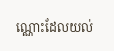ណ្ណោះដែលយល់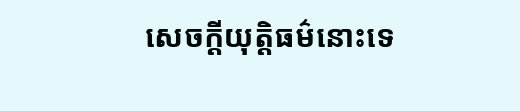សេចក្ដីយុត្តិធម៌នោះទេ